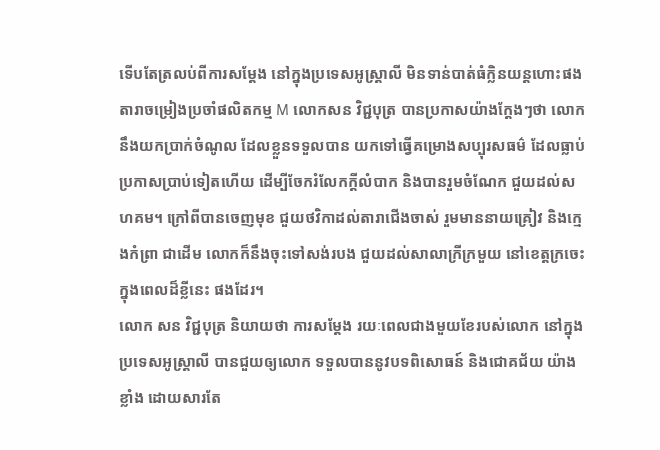ទើបតែត្រលប់ពីការសម្ដែង នៅក្នុងប្រទេសអូស្រ្តាលី មិនទាន់បាត់ធំក្លិនយន្តហោះផង តារាចម្រៀងប្រចាំផលិតកម្ម M លោកសន វិជ្ជបុត្រ បានប្រកាសយ៉ាងក្ដែងៗថា លោកនឹងយកប្រាក់ចំណូល ដែលខ្លួនទទួលបាន យកទៅធ្វើគម្រោងសប្បុរសធម៌ ដែលធ្លាប់ប្រកាសប្រាប់ទៀតហើយ ដើម្បីចែករំលែកក្ដីលំបាក និងបានរួមចំណែក ជួយដល់សហគម។ ក្រៅពីបានចេញមុខ ជួយថវិកាដល់តារាជើងចាស់ រួមមាននាយគ្រៀវ និងក្មេងកំព្រា ជាដើម លោកក៏នឹងចុះទៅសង់របង ជួយដល់សាលាក្រីក្រមួយ នៅខេត្តក្រចេះ ក្នុងពេលដ៏ខ្លីនេះ ផងដែរ។
លោក សន វិជ្ជបុត្រ និយាយថា ការសម្ដែង រយៈពេលជាងមួយខែរបស់លោក នៅក្នុងប្រទេសអូស្រ្តាលី បានជួយឲ្យលោក ទទួលបាននូវបទពិសោធន៍ និងជោគជ័យ យ៉ាងខ្លាំង ដោយសារតែ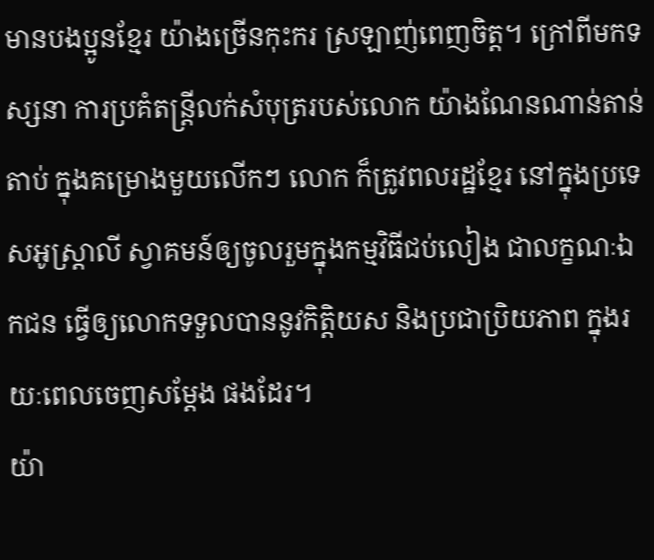មានបងប្អូនខ្មែរ យ៉ាងច្រើនកុះករ ស្រឡាញ់ពេញចិត្ត។ ក្រៅពីមកទស្សនា ការប្រគំតន្ត្រីលក់សំបុត្ររបស់លោក យ៉ាងណែនណាន់តាន់តាប់ ក្នុងគម្រោងមួយលើកៗ លោក ក៏ត្រូវពលរដ្ឋខ្មែរ នៅក្នុងប្រទេសអូស្រ្តាលី ស្វាគមន៍ឲ្យចូលរួមក្នុងកម្មវិធីជប់លៀង ជាលក្ខណៈឯកជន ធ្វើឲ្យលោកទទួលបាននូវកិត្តិយស និងប្រជាប្រិយភាព ក្នុងរយៈពេលចេញសម្ដែង ផងដែរ។
យ៉ា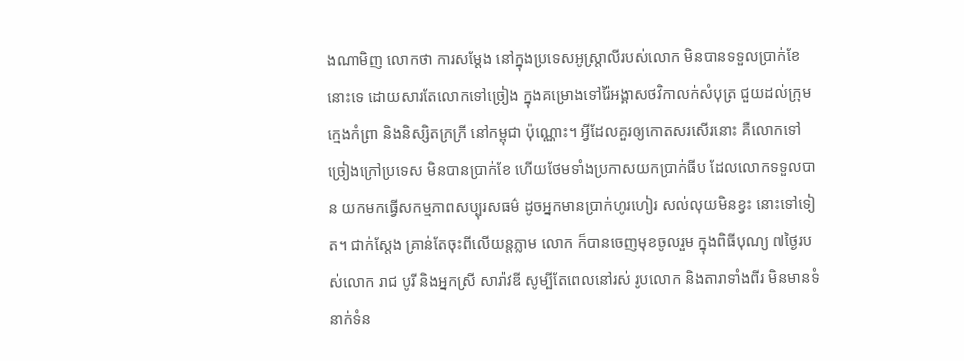ងណាមិញ លោកថា ការសម្ដែង នៅក្នុងប្រទេសអូស្រ្តាលីរបស់លោក មិនបានទទួលប្រាក់ខែនោះទេ ដោយសារតែលោកទៅច្រៀង ក្នុងគម្រោងទៅរ៉ៃអង្គាសថវិកាលក់សំបុត្រ ជួយដល់ក្រុមក្មេងកំព្រា និងនិស្សិតក្រក្រី នៅកម្ពុជា ប៉ុណ្ណោះ។ អ្វីដែលគួរឲ្យកោតសរសើរនោះ គឺលោកទៅច្រៀងក្រៅប្រទេស មិនបានប្រាក់ខែ ហើយថែមទាំងប្រកាសយកប្រាក់ធីប ដែលលោកទទួលបាន យកមកធ្វើសកម្មភាពសប្បុរសធម៌ ដូចអ្នកមានប្រាក់ហូរហៀរ សល់លុយមិនខ្វះ នោះទៅទៀត។ ជាក់ស្ដែង គ្រាន់តែចុះពីលើយន្តភ្លាម លោក ក៏បានចេញមុខចូលរួម ក្នុងពិធីបុណ្យ ៧ថ្ងៃរបស់លោក រាជ បូរី និងអ្នកស្រី សារ៉ាវឌី សូម្បីតែពេលនៅរស់ រូបលោក និងតារាទាំងពីរ មិនមានទំនាក់ទំន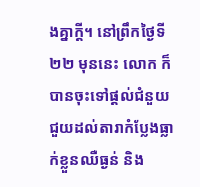ងគ្នាក្តី។ នៅព្រឹកថ្ងៃទី២២ មុននេះ លោក ក៏បានចុះទៅផ្ដល់ជំនួយ ជួយដល់តារាកំប្លែងធ្លាក់ខ្លួនឈឺធ្ងន់ និង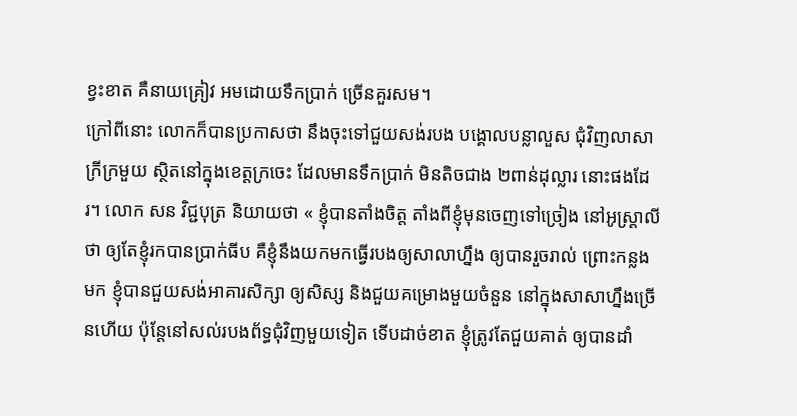ខ្វះខាត គឺនាយគ្រៀវ អមដោយទឹកប្រាក់ ច្រើនគួរសម។
ក្រៅពីនោះ លោកក៏បានប្រកាសថា នឹងចុះទៅជួយសង់របង បង្គោលបន្លាលួស ជុំវិញលាសាក្រីក្រមួយ ស្ថិតនៅក្នុងខេត្តក្រចេះ ដែលមានទឹកប្រាក់ មិនតិចជាង ២ពាន់ដុល្លារ នោះផងដែរ។ លោក សន វិជ្ជបុត្រ និយាយថា « ខ្ញុំបានតាំងចិត្ត តាំងពីខ្ញុំមុនចេញទៅច្រៀង នៅអូស្រ្តាលី ថា ឲ្យតែខ្ញុំរកបានប្រាក់ធីប គឺខ្ញុំនឹងយកមកធ្វើរបងឲ្យសាលាហ្នឹង ឲ្យបានរួចរាល់ ព្រោះកន្លងមក ខ្ញុំបានជួយសង់អាគារសិក្សា ឲ្យសិស្ស និងជួយគម្រោងមួយចំនួន នៅក្នុងសាសាហ្នឹងច្រើនហើយ ប៉ុន្តែនៅសល់របងព័ទ្ធជុំវិញមួយទៀត ទើបដាច់ខាត ខ្ញុំត្រូវតែជួយគាត់ ឲ្យបានដាំ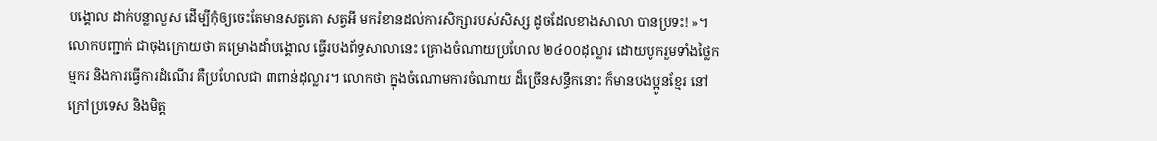បង្គោល ដាក់បន្លាលួស ដើម្បីកុំឲ្យចេះតែមានសត្វគោ សត្វអី មករំខានដល់ការសិក្សារបស់សិស្ស ដូចដែលខាងសាលា បានប្រទះ! »។
លោកបញ្ជាក់ ជាចុងក្រោយថា គម្រោងដាំបង្គោល ធ្វើរបងព័ទ្ធសាលានេះ គ្រោងចំណាយប្រហែល ២៤០០ដុល្លារ ដោយបូករួមទាំងថ្លៃកម្មករ និងការធ្វើការដំណើរ គឺប្រហែលជា ៣ពាន់ដុល្លារ។ លោកថា ក្នុងចំណោមការចំណាយ ដ៏ច្រើនសន្ធឹកនោះ ក៏មានបងប្អូនខ្មែរ នៅក្រៅប្រទេស និងមិត្ត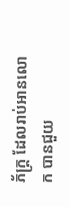ភ័ក្រ្ត ដែលរាប់អានលោក បានជួយ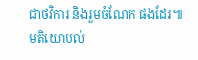ជាថវិការ និងរួមចំណែក ផងដែរ៕
មតិយោបល់